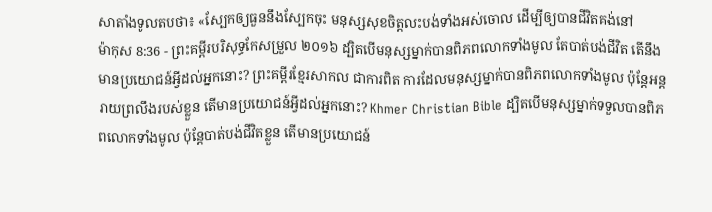សាតាំងទូលតបថា៖ «ស្បែកឲ្យធួននឹងស្បែកចុះ មនុស្សសុខចិត្តលះបង់ទាំងអស់ចោល ដើម្បីឲ្យបានជីវិតគង់នៅ
ម៉ាកុស 8:36 - ព្រះគម្ពីរបរិសុទ្ធកែសម្រួល ២០១៦ ដ្បិតបើមនុស្សម្នាក់បានពិភពលោកទាំងមូល តែបាត់បង់ជីវិត តើនឹងមានប្រយោជន៍អ្វីដល់អ្នកនោះ? ព្រះគម្ពីរខ្មែរសាកល ជាការពិត ការដែលមនុស្សម្នាក់បានពិភពលោកទាំងមូល ប៉ុន្តែអន្តរាយព្រលឹងរបស់ខ្លួន តើមានប្រយោជន៍អ្វីដល់អ្នកនោះ? Khmer Christian Bible ដ្បិតបើមនុស្សម្នាក់ទទួលបានពិភពលោកទាំងមូល ប៉ុន្ដែបាត់បង់ជីវិតខ្លួន តើមានប្រយោជន៍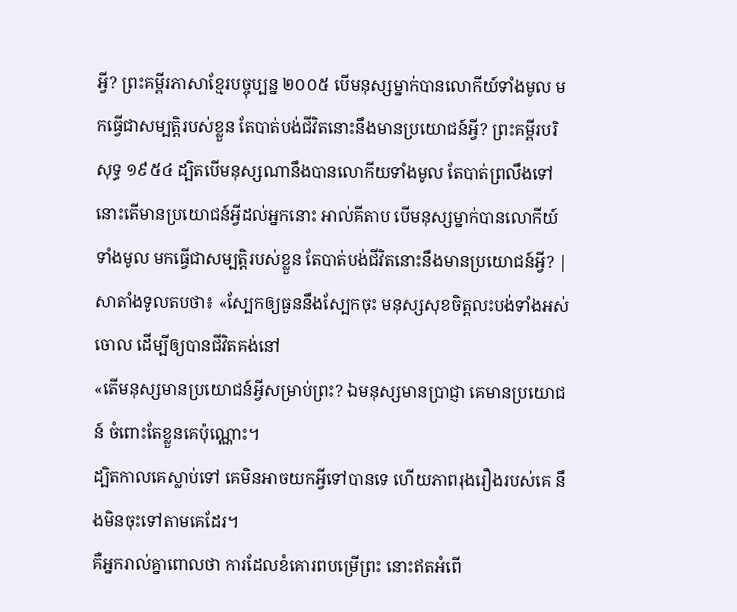អ្វី? ព្រះគម្ពីរភាសាខ្មែរបច្ចុប្បន្ន ២០០៥ បើមនុស្សម្នាក់បានលោកីយ៍ទាំងមូល មកធ្វើជាសម្បត្តិរបស់ខ្លួន តែបាត់បង់ជីវិតនោះនឹងមានប្រយោជន៍អ្វី? ព្រះគម្ពីរបរិសុទ្ធ ១៩៥៤ ដ្បិតបើមនុស្សណានឹងបានលោកីយទាំងមូល តែបាត់ព្រលឹងទៅ នោះតើមានប្រយោជន៍អ្វីដល់អ្នកនោះ អាល់គីតាប បើមនុស្សម្នាក់បានលោកីយ៍ទាំងមូល មកធ្វើជាសម្បត្តិរបស់ខ្លួន តែបាត់បង់ជីវិតនោះនឹងមានប្រយោជន៍អ្វី? |
សាតាំងទូលតបថា៖ «ស្បែកឲ្យធួននឹងស្បែកចុះ មនុស្សសុខចិត្តលះបង់ទាំងអស់ចោល ដើម្បីឲ្យបានជីវិតគង់នៅ
«តើមនុស្សមានប្រយោជន៍អ្វីសម្រាប់ព្រះ? ឯមនុស្សមានប្រាជ្ញា គេមានប្រយោជន៍ ចំពោះតែខ្លួនគេប៉ុណ្ណោះ។
ដ្បិតកាលគេស្លាប់ទៅ គេមិនអាចយកអ្វីទៅបានទេ ហើយភាពរុងរឿងរបស់គេ នឹងមិនចុះទៅតាមគេដែរ។
គឺអ្នករាល់គ្នាពោលថា ការដែលខំគោរពបម្រើព្រះ នោះឥតអំពើ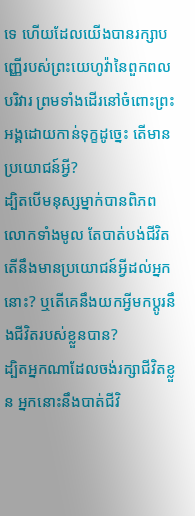ទេ ហើយដែលយើងបានរក្សាបញ្ញើរបស់ព្រះយេហូវ៉ានៃពួកពលបរិវារ ព្រមទាំងដើរនៅចំពោះព្រះអង្គដោយកាន់ទុក្ខដូច្នេះ តើមានប្រយោជន៍អ្វី?
ដ្បិតបើមនុស្សម្នាក់បានពិភពលោកទាំងមូល តែបាត់បង់ជីវិត តើនឹងមានប្រយោជន៍អ្វីដល់អ្នកនោះ? ឬតើគេនឹងយកអ្វីមកប្ដូរនឹងជីវិតរបស់ខ្លួនបាន?
ដ្បិតអ្នកណាដែលចង់រក្សាជីវិតខ្លួន អ្នកនោះនឹងបាត់ជីវិ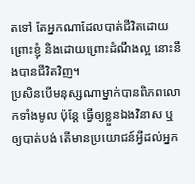តទៅ តែអ្នកណាដែលបាត់ជីវិតដោយព្រោះខ្ញុំ និងដោយព្រោះដំណឹងល្អ នោះនឹងបានជីវិតវិញ។
ប្រសិនបើមនុស្សណាម្នាក់បានពិភពលោកទាំងមូល ប៉ុន្តែ ធ្វើឲ្យខ្លួនឯងវិនាស ឬឲ្យបាត់បង់ តើមានប្រយោជន៍អ្វីដល់អ្នក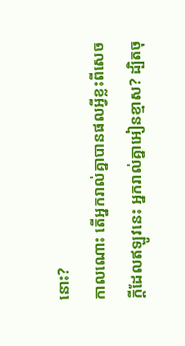នោះ?
កាលណោះ តើអ្នករាល់គ្នាបានផលអ្វីខ្លះពីសេចក្ដីដែលឥឡូវនេះ អ្នករាល់គ្នាអៀនខ្មាស? ដ្បិតចុ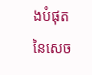ងបំផុតនៃសេច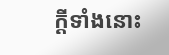ក្ដីទាំងនោះ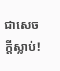ជាសេចក្តីស្លាប់!